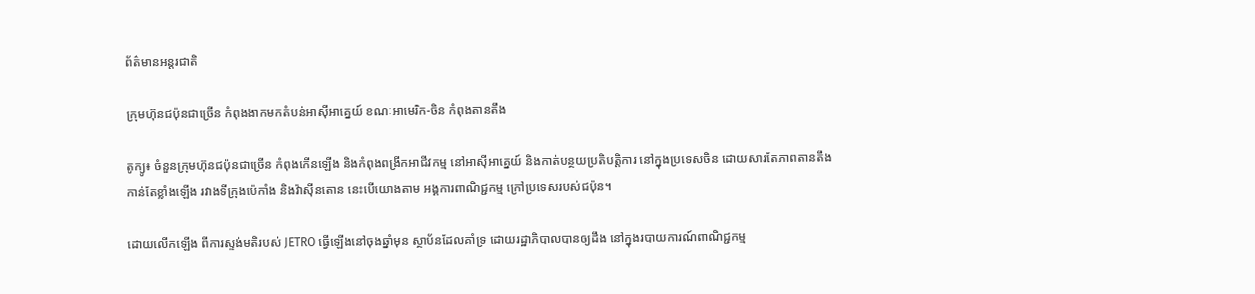ព័ត៌មានអន្តរជាតិ

ក្រុមហ៊ុនជប៉ុនជាច្រើន កំពុងងាកមកតំបន់អាស៊ីអាគ្នេយ៍ ខណៈអាមេរិក-ចិន កំពុងតានតឹង

តូក្យូ៖ ចំនួនក្រុមហ៊ុនជប៉ុនជាច្រើន កំពុងកើនឡើង និងកំពុងពង្រីកអាជីវកម្ម នៅអាស៊ីអាគ្នេយ៍ និងកាត់បន្ថយប្រតិបត្តិការ នៅក្នុងប្រទេសចិន ដោយសារតែភាពតានតឹង កាន់តែខ្លាំងឡើង រវាងទីក្រុងប៉េកាំង និងវ៉ាស៊ីនតោន នេះបើយោងតាម អង្គការពាណិជ្ជកម្ម ក្រៅប្រទេសរបស់ជប៉ុន។

ដោយលើកឡើង ពីការស្ទង់មតិរបស់ JETRO ធ្វើឡើងនៅចុងឆ្នាំមុន ស្ថាប័នដែលគាំទ្រ ដោយរដ្ឋាភិបាលបានឲ្យដឹង នៅក្នុងរបាយការណ៍ពាណិជ្ជកម្ម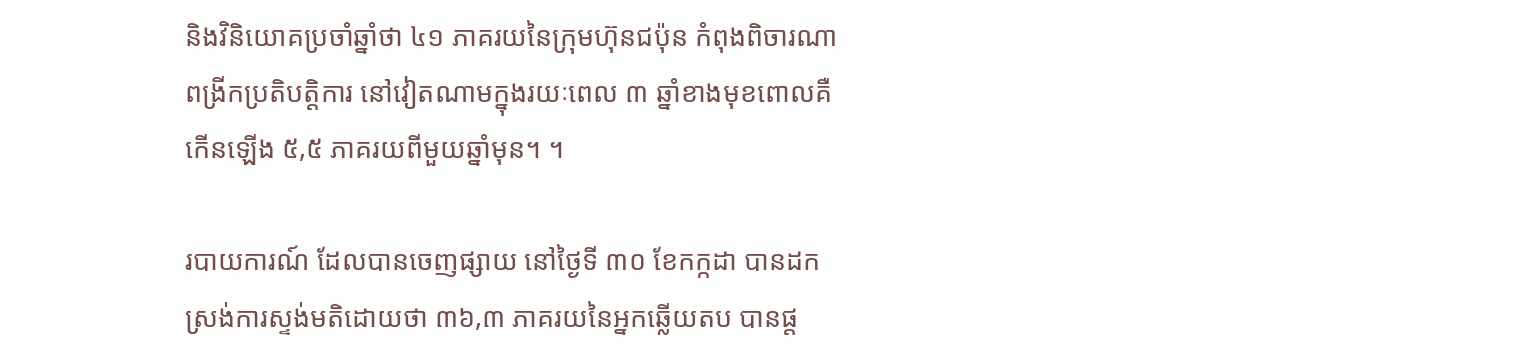និងវិនិយោគប្រចាំឆ្នាំថា ៤១ ភាគរយនៃក្រុមហ៊ុនជប៉ុន កំពុងពិចារណាពង្រីកប្រតិបត្តិការ នៅវៀតណាមក្នុងរយៈពេល ៣ ឆ្នាំខាងមុខពោលគឺកើនឡើង ៥,៥ ភាគរយពីមួយឆ្នាំមុន។ ។

របាយការណ៍ ដែលបានចេញផ្សាយ នៅថ្ងៃទី ៣០ ខែកក្កដា បានដកស្រង់ការស្ទង់មតិដោយថា ៣៦,៣ ភាគរយនៃអ្នកឆ្លើយតប បានផ្ត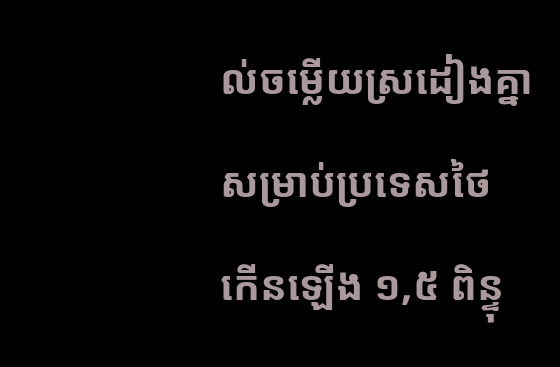ល់ចម្លើយស្រដៀងគ្នា សម្រាប់ប្រទេសថៃ កើនឡើង ១,៥ ពិន្ទុ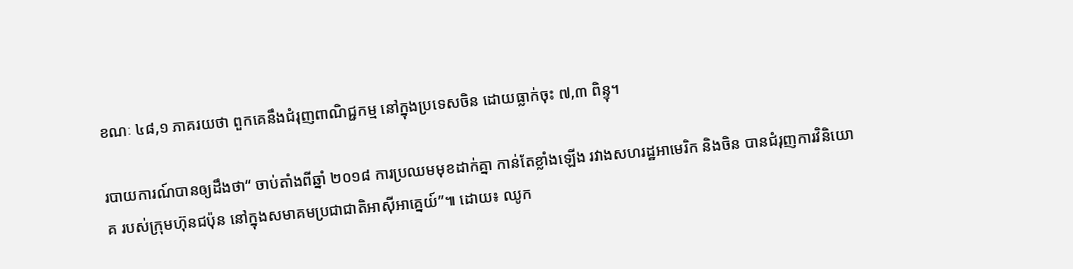ខណៈ ៤៨,១ ភាគរយថា ពួកគេនឹងជំរុញពាណិជ្ជកម្ម នៅក្នុងប្រទេសចិន ដោយធ្លាក់ចុះ ៧,៣ ពិន្ទុ។

របាយការណ៍បានឲ្យដឹងថា“ ចាប់តាំងពីឆ្នាំ ២០១៨ ការប្រឈមមុខដាក់គ្នា កាន់តែខ្លាំងឡើង រវាងសហរដ្ឋអាមេរិក និងចិន បានជំរុញការវិនិយោគ របស់ក្រុមហ៊ុនជប៉ុន នៅក្នុងសមាគមប្រជាជាតិអាស៊ីអាគ្នេយ៍”៕ ដោយ៖ ឈូក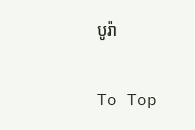បូរ៉ា

To Top